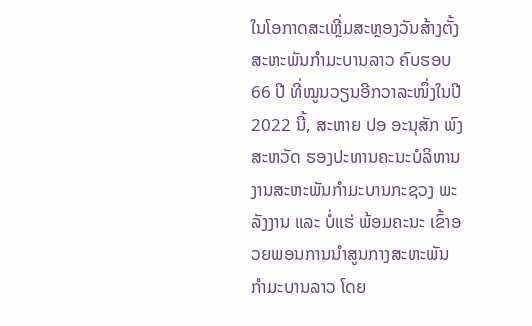ໃນໂອກາດສະເຫຼີ່ມສະຫຼອງວັນສ້າງຕັ້ງສະຫະພັນກຳມະບານລາວ ຄົບຮອບ 66 ປີ ທີ່ໝູນວຽນອີກວາລະໜຶ່ງໃນປີ 2022 ນີ້, ສະຫາຍ ປອ ອະນຸສັກ ພົງສະຫວັດ ຮອງປະທານຄະນະບໍລິຫານງານສະຫະພັນກຳມະບານກະຊວງ ພະລັງງານ ແລະ ບໍ່ແຮ່ ພ້ອມຄະນະ ເຂົ້າອວຍພອນການນຳສູນກາງສະຫະພັນກຳມະບານລາວ ໂດຍ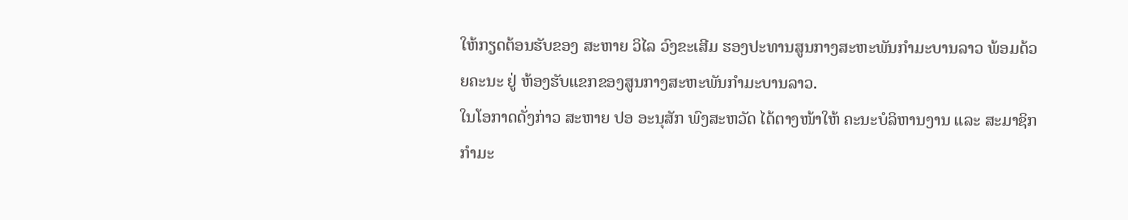ໃຫ້ກຽດຕ້ອນຮັບຂອງ ສະຫາຍ ວິໄລ ວົງຂະເສີມ ຮອງປະທານສູນກາງສະຫະພັນກຳມະບານລາວ ພ້ອມດ້ວຍຄະນະ ຢູ່ ຫ້ອງຮັບແຂກຂອງສູນກາງສະຫະພັນກຳມະບານລາວ.
ໃນໂອກາດດັ່ງກ່າວ ສະຫາຍ ປອ ອະນຸສັກ ພົງສະຫວັດ ໄດ້ຕາງໜ້າໃຫ້ ຄະນະບໍລິຫານງານ ແລະ ສະມາຊິກກຳມະ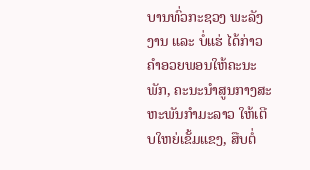ບານທົ່ວກະຊວງ ພະລັງງານ ແລະ ບໍ່ແຮ່ ໄດ້ກ່າວຄຳອວຍພອນໃຫ້ຄະນະພັກ, ຄະນະນຳສູນກາງສະຫະພັນກຳມະລາວ ໃຫ້ເຕີບໃຫຍ່ເຂັ້ມແຂງ, ສືບຕໍ່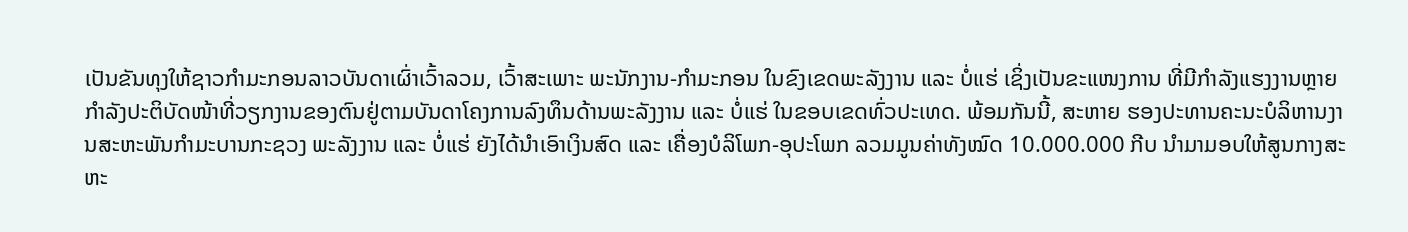ເປັນຂັນທຸງໃຫ້ຊາວກຳມະກອນລາວບັນດາເຜົ່າເວົ້າລວມ, ເວົ້າສະເພາະ ພະນັກງານ-ກຳມະກອນ ໃນຂົງເຂດພະລັງງານ ແລະ ບໍ່ແຮ່ ເຊິ່ງເປັນຂະແໜງການ ທີ່ມີກຳລັງແຮງງານຫຼາຍ ກຳລັງປະຕິບັດໜ້າທີ່ວຽກງານຂອງຕົນຢູ່ຕາມບັນດາໂຄງການລົງທຶນດ້ານພະລັງງານ ແລະ ບໍ່ແຮ່ ໃນຂອບເຂດທົ່ວປະເທດ. ພ້ອມກັນນີ້, ສະຫາຍ ຮອງປະທານຄະນະບໍລິຫານງານສະຫະພັນກຳມະບານກະຊວງ ພະລັງງານ ແລະ ບໍ່ແຮ່ ຍັງໄດ້ນຳເອົາເງິນສົດ ແລະ ເຄື່ອງບໍລິໂພກ-ອຸປະໂພກ ລວມມູນຄ່າທັງໝົດ 10.000.000 ກີບ ນຳມາມອບໃຫ້ສູນກາງສະຫະ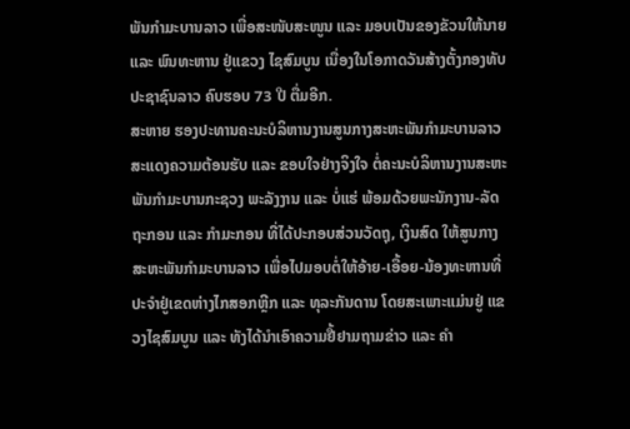ພັນກຳມະບານລາວ ເພື່ອສະໜັບສະໜູນ ແລະ ມອບເປັນຂອງຂັວນໃຫ້ນາຍ ແລະ ພົນທະຫານ ຢູ່ແຂວງ ໄຊສົມບູນ ເນື່ອງໃນໂອກາດວັນສ້າງຕັ້ງກອງທັບປະຊາຊົນລາວ ຄົບຮອບ 73 ປີ ຕື່ມອີກ.
ສະຫາຍ ຮອງປະທານຄະນະບໍລິຫານງານສູນກາງສະຫະພັນກຳມະບານລາວ ສະແດງຄວາມຕ້ອນຮັບ ແລະ ຂອບໃຈຢ່າງຈິງໃຈ ຕໍ່ຄະນະບໍລິຫານງານສະຫະພັນກຳມະບານກະຊວງ ພະລັງງານ ແລະ ບໍ່ແຮ່ ພ້ອມດ້ວຍພະນັກງານ-ລັດຖະກອນ ແລະ ກຳມະກອນ ທີ່ໄດ້ປະກອບສ່ວນວັດຖຸ, ເງິນສົດ ໃຫ້ສູນກາງສະຫະພັນກຳມະບານລາວ ເພື່ອໄປມອບຕໍ່ໃຫ້ອ້າຍ-ເອື້ອຍ-ນ້ອງທະຫານທີ່ປະຈຳຢູ່ເຂດຫ່າງໄກສອກຫຼີກ ແລະ ທຸລະກັນດານ ໂດຍສະເພາະແມ່ນຢູ່ ແຂວງໄຊສົມບູນ ແລະ ທັງໄດ້ນຳເອົາຄວາມຢື້ຢາມຖາມຂ່າວ ແລະ ຄຳ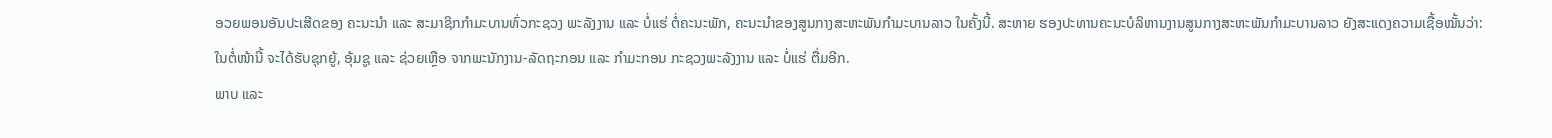ອວຍພອນອັນປະເສີດຂອງ ຄະນະນຳ ແລະ ສະມາຊິກກຳມະບານທົ່ວກະຊວງ ພະລັງງານ ແລະ ບໍ່ແຮ່ ຕໍ່ຄະນະພັກ, ຄະນະນຳຂອງສູນກາງສະຫະພັນກຳມະບານລາວ ໃນຄັ້ງນີ້. ສະຫາຍ ຮອງປະທານຄະນະບໍລິຫານງານສູນກາງສະຫະພັນກຳມະບານລາວ ຍັງສະແດງຄວາມເຊື້ອໝັ້ນວ່າ: ໃນຕໍ່ໜ້ານີ້ ຈະໄດ້ຮັບຊຸກຍູ້, ອຸ້ມຊູ ແລະ ຊ່ວຍເຫຼືອ ຈາກພະນັກງານ-ລັດຖະກອນ ແລະ ກຳມະກອນ ກະຊວງພະລັງງານ ແລະ ບໍ່ແຮ່ ຕື່ມອີກ.
ພາບ ແລະ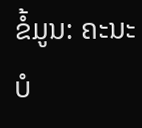ຂໍ້ມູນ: ຄະນະບໍ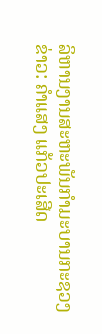ລິຫານງານສະຫະພັນກຳມະບານກະຊວງ
ຂ່າວ: ຄຳແສງ ແກ້ວປະເສີດ